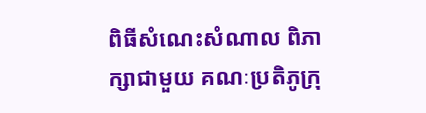ពិធីសំណេះសំណាល ពិភាក្សាជាមួយ គណៈប្រតិភូក្រុ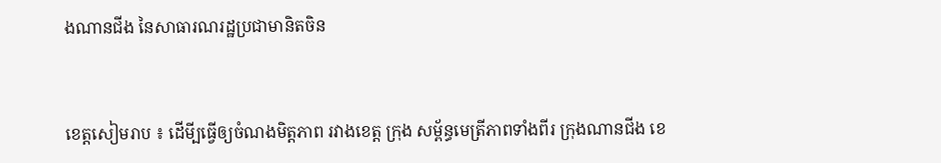ងណានជីង នៃសាធារណរដ្ឋប្រជាមានិតចិន


ខេត្តសៀមរាប ៖ ដើមី្បធ្វើឲ្យចំណងមិត្តភាព រវាងខេត្ត ក្រុង សម្ព័ន្ធមេត្រីភាពទាំងពីរ ក្រុងណានជីង ខេ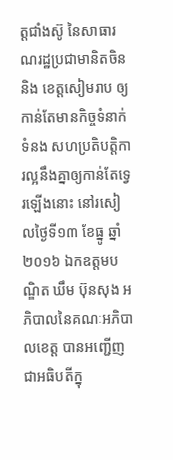ត្តជាំងស៊ូ នៃសាធារណរដ្ឋប្រជាមានិតចិន និង ខេត្តសៀមរាប ឲ្យកាន់តែមានកិច្ចទំនាក់ទំនង សហប្រតិបត្តិការល្អនឹងគ្នាឲ្យកាន់តែទ្វេរឡើងនោះ នៅរសៀលថ្ងៃទី១៣ ខែធ្នូ ឆ្នាំ២០១៦ ឯកឧត្តមបណ្ឌិត ឃឹម ប៊ុនសុង អភិបាលនៃគណៈអភិបាលខេត្ត បានអញ្ជើញជាអធិបតីក្នុ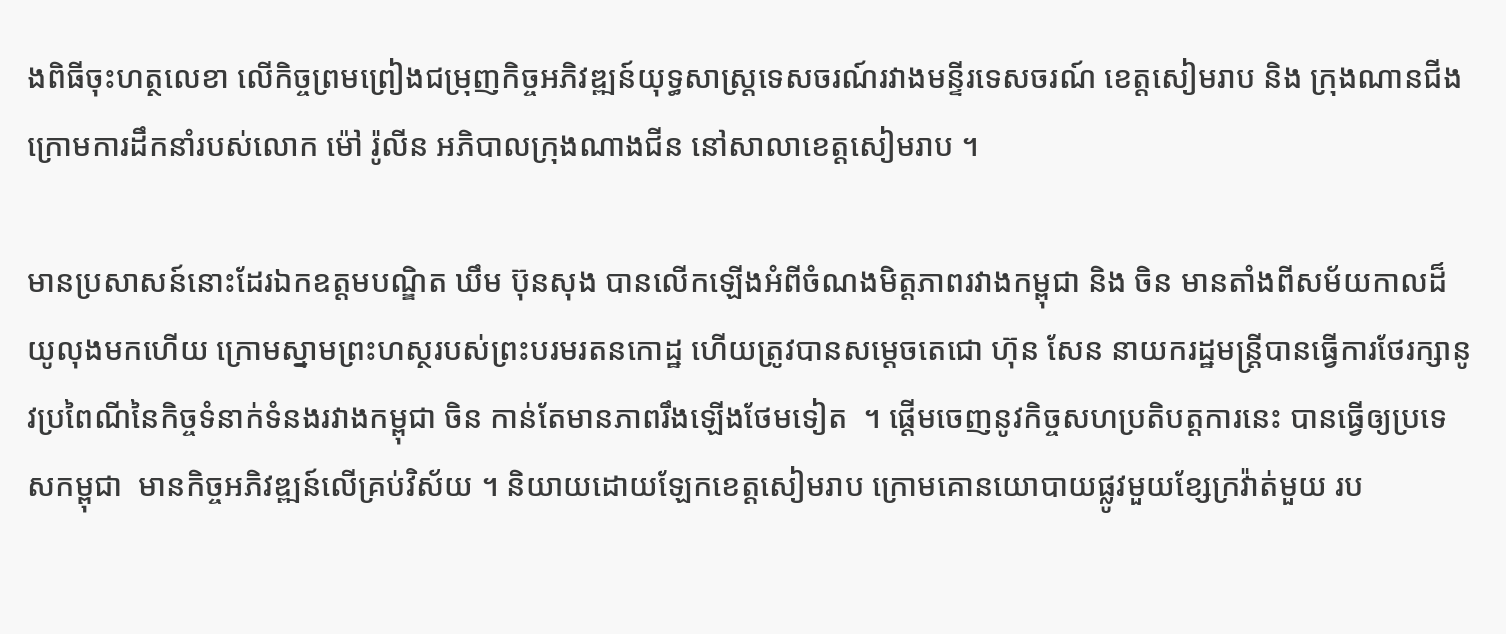ងពិធីចុះហត្ថលេខា លើកិច្ចព្រមព្រៀងជម្រុញកិច្ចអភិវឌ្ឍន៍យុទ្ធសាស្ត្រទេសចរណ៍រវាងមន្ទីរទេសចរណ៍ ខេត្តសៀមរាប និង ក្រុងណានជីង ក្រោមការដឹកនាំរបស់លោក ម៉ៅ រ៉ូលីន អភិបាលក្រុងណាងជីន នៅសាលាខេត្តសៀមរាប ។

មានប្រសាសន៍នោះដែរឯកឧត្តមបណ្ឌិត ឃឹម ប៊ុនសុង បានលើកឡើងអំពីចំណងមិត្តភាពរវាងកម្ពុជា និង ចិន មានតាំងពីសម័យកាលដ៏យូលុងមកហើយ ក្រោមស្នាមព្រះហស្ថរបស់ព្រះបរមរតនកោដ្ឋ ហើយត្រូវបានសម្ដេចតេជោ ហ៊ុន សែន នាយករដ្ឋមន្រ្តីបានធ្វើការថែរក្សានូវប្រពៃណីនៃកិច្ចទំនាក់ទំនងរវាងកម្ពុជា ចិន កាន់តែមានភាពរឹងឡើងថែមទៀត  ។ ផ្ដើមចេញនូវកិច្ចសហប្រតិបត្តការនេះ បានធ្វើឲ្យប្រទេសកម្ពុជា  មានកិច្ចអភិវឌ្ឍន៍លើគ្រប់វិស័យ ។ និយាយដោយឡែកខេត្តសៀមរាប ក្រោមគោនយោបាយផ្លូវមួយខ្សែក្រវ៉ាត់មួយ រប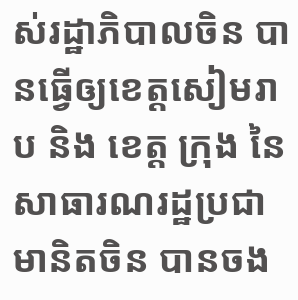ស់រដ្ឋាភិបាលចិន បានធ្វើឲ្យខេត្តសៀមរាប និង ខេត្ត ក្រុង នៃសាធារណរដ្ឋប្រជាមានិតចិន បានចង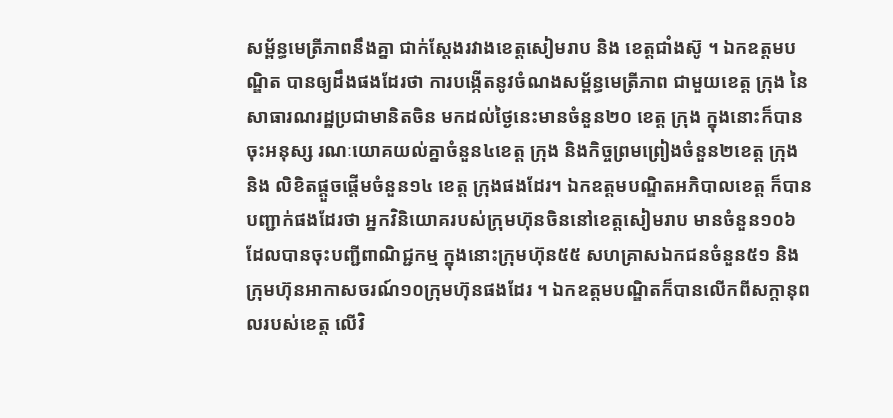សម្ព័ន្ធមេត្រីភាពនឹងគ្នា ជាក់ស្ដែងរវាងខេត្តសៀមរាប និង ខេត្តជាំងស៊ូ ។ ឯកឧត្តមបណ្ឌិត បានឲ្យដឹងផងដែរថា ការបង្កើតនូវចំណងសម្ព័ន្ធមេត្រីភាព ជាមួយខេត្ត ក្រុង នៃសាធារណរដ្ឋប្រជាមានិតចិន មកដល់ថ្ងៃនេះមានចំនួន២០ ខេត្ត ក្រុង ក្នុងនោះក៏បានចុះអនុស្ស រណៈយោគយល់គ្នាចំនួន៤ខេត្ត ក្រុង និងកិច្ចព្រមព្រៀងចំនួន២ខេត្ត ក្រុង និង លិខិតផ្ដួចផ្ដើមចំនួន១៤ ខេត្ត ក្រុងផងដែរ។ ឯកឧត្តមបណ្ឌិតអភិបាលខេត្ត ក៏បានបញ្ជាក់ផងដែរថា អ្នកវិនិយោគរបស់ក្រុមហ៊ុនចិននៅខេត្តសៀមរាប មានចំនួន១០៦ ដែលបានចុះបញ្ជីពាណិជ្ជកម្ម ក្នុងនោះក្រុមហ៊ុន៥៥ សហគ្រាសឯកជនចំនួន៥១ និងក្រុមហ៊ុនអាកាសចរណ៍១០ក្រុមហ៊ុនផងដែរ ។ ឯកឧត្តមបណ្ឌិតក៏បានលើកពីសក្ដានុពលរបស់ខេត្ត លើវិ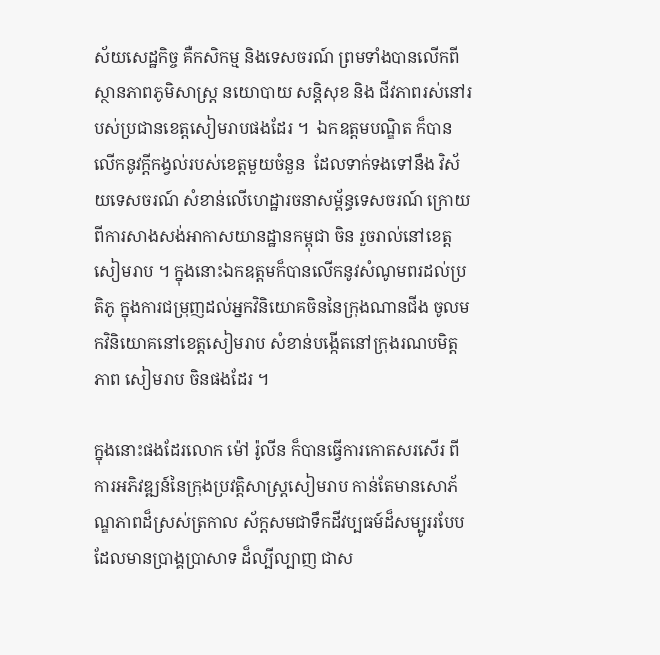ស័យសេដ្ឋកិច្ច គឺកសិកម្ម និងទេសចរណ៍ ព្រមទាំងបានលើកពីស្ថានភាពភូមិសាស្រ្ត នយោបាយ សន្តិសុខ និង ជីវភាពរស់នៅរបស់ប្រជានខេត្តសៀមរាបផងដែរ ។  ឯកឧត្តមបណ្ឌិត ក៏បានលើកនូវក្ដីកង្វល់របស់ខេត្តមួយចំនួន  ដែលទាក់ទងទៅនឹង វិស័យទេសចរណ៍ សំខាន់លើហេដ្ឋារចនាសម្ព័ន្ធទេសចរណ៍ ក្រោយពីការសាងសង់អាកាសយានដ្ឋានកម្ពុជា ចិន រួចរាល់នៅខេត្តសៀមរាប ។ ក្នុងនោះឯកឧត្តមក៏បានលើកនូវសំណូមពរដល់ប្រតិភូ ក្នុងការជម្រុញដល់អ្នកវិនិយោគចិននៃក្រុងណានជីង ចូលមកវិនិយោគនៅខេត្តសៀមរាប សំខាន់បង្កើតនៅក្រុងរណបមិត្តភាព សៀមរាប ចិនផងដែរ ។

ក្នុងនោះផងដែរលោក ម៉ៅ រ៉ូលីន ក៏បានធ្វើការកោតសរសើរ ពីការអភិវឌ្ឍន៍នៃក្រុងប្រវត្តិសាស្រ្តសៀមរាប កាន់តែមានសោភ័ណ្ឌភាពដ៏ស្រស់ត្រកាល ស័ក្តសមជាទឹកដីវប្បធម៍ដ៏សម្បូររបែប ដែលមានប្រាង្គប្រាសាទ ដ៏ល្បីល្បាញ ជាស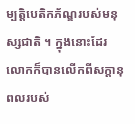ម្បត្តិបេតិកភ័ណ្ឌរបស់មនុស្សជាតិ ។ ក្នុងនោះដែរលោកក៏បានលើកពីសក្ដានុពលរបស់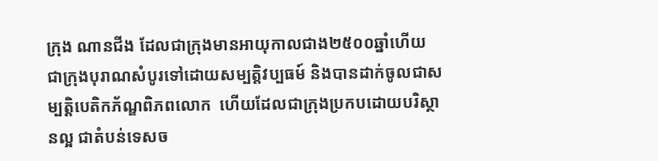ក្រុង ណានជីង ដែលជាក្រុងមានអាយុកាលជាង២៥០០ឆ្នាំហើយ ជាក្រុងបុរាណសំបូរទៅដោយសម្បត្តិវប្បធម៍ និងបានដាក់ចូលជាសម្បត្តិបេតិកភ័ណ្ឌពិភពលោក  ហើយដែលជាក្រុងប្រកបដោយបរិស្ថានល្អ ជាតំបន់ទេសច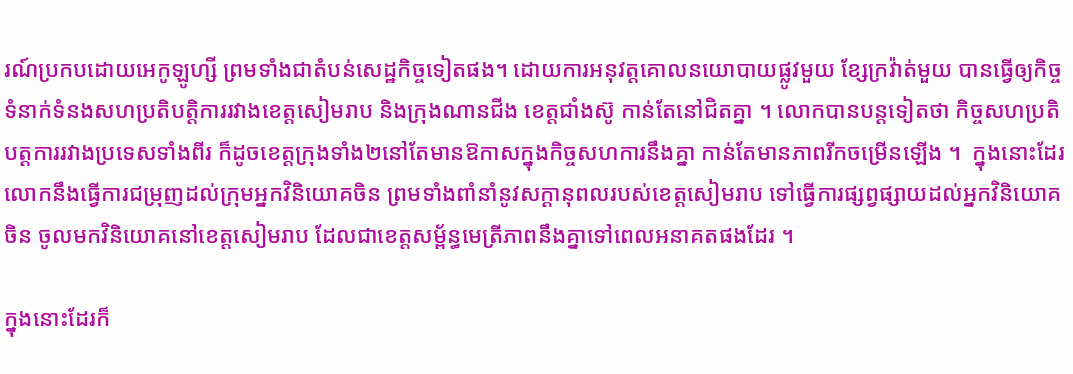រណ៍ប្រកបដោយអេកូឡូហ្សី ព្រមទាំងជាតំបន់សេដ្ឋកិច្ចទៀតផង។ ដោយការអនុវត្តគោលនយោបាយផ្លូវមួយ ខ្សែក្រវ៉ាត់មួយ បានធ្វើឲ្យកិច្ចទំនាក់ទំនងសហប្រតិបត្តិការរវាងខេត្តសៀមរាប និងក្រុងណានជីង ខេត្តជាំងស៊ូ កាន់តែនៅជិតគ្នា ។ លោកបានបន្តទៀតថា កិច្ចសហប្រតិបត្តការរវាងប្រទេសទាំងពីរ ក៏ដូចខេត្តក្រុងទាំង២នៅតែមានឱកាសក្នុងកិច្ចសហការនឹងគ្នា កាន់តែមានភាពរីកចម្រើនឡើង ។  ក្នុងនោះដែរលោកនឹងធ្វើការជម្រុញដល់ក្រុមអ្នកវិនិយោគចិន ព្រមទាំងពាំនាំនូវសក្ដានុពលរបស់ខេត្តសៀមរាប ទៅធ្វើការផ្សព្វផ្សាយដល់អ្នកវិនិយោគចិន ចូលមកវិនិយោគនៅខេត្តសៀមរាប ដែលជាខេត្តសម្ព័ន្ធមេត្រីភាពនឹងគ្នាទៅពេលអនាគតផងដែរ ។

ក្នុងនោះដែរក៏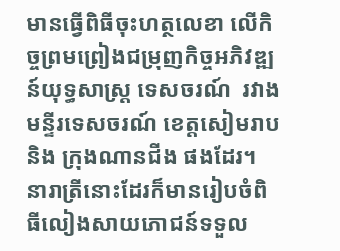មានធ្វើពិធីចុះហត្ថលេខា លើកិច្ចព្រមព្រៀងជម្រុញកិច្ចអភិវឌ្ឍន៍យុទ្ធសាស្ត្រ ទេសចរណ៍  រវាង មន្ទីរទេសចរណ៍ ខេត្តសៀមរាប និង ក្រុងណានជីង ផងដែរ។ នារាត្រីនោះដែរក៏មានរៀបចំពិធីលៀងសាយភោជន៍ទទួល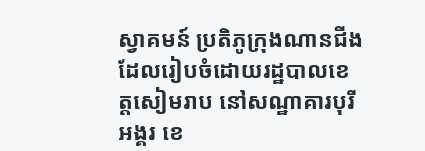ស្វាគមន៍ ប្រតិភូក្រុងណានជីង ដែលរៀបចំដោយរដ្ឋបាលខេត្តសៀមរាប នៅសណ្ឋាគារបុរីអង្គរ ខេ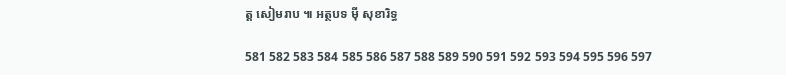ត្ត សៀមរាប ៕ អត្ថបទ ម៉ី សុខារិទ្ធ

581 582 583 584 585 586 587 588 589 590 591 592 593 594 595 596 597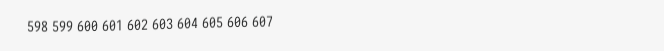598 599 600 601 602 603 604 605 606 607